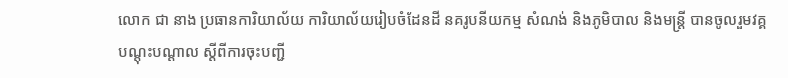លោក ជា នាង ប្រធានការិយាល័យ ការិយាល័យរៀបចំដែនដី នគរូបនីយកម្ម សំណង់ និងភូមិបាល និងមន្ត្រី បានចូលរួមវគ្គបណ្តុះបណ្តាល ស្តីពីការចុះបញ្ជី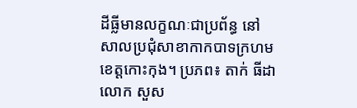ដីធ្លីមានលក្ខណៈជាប្រព័ន្ធ នៅសាលប្រជុំសាខាកាកបាទក្រហមខេត្តកោះកុង។ ប្រភព៖ តាក់ ធីដា
លោក សួស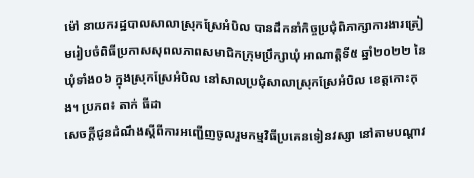ម៉ៅ នាយករដ្ឋបាលសាលាស្រុកស្រែអំបិល បានដឹកនាំកិច្ចប្រជុំពិភាក្សាការងារត្រៀមរៀបចំពិធីប្រកាសសុពលភាពសមាជិកក្រុមប្រឹក្សាឃុំ អាណាត្តិទី៥ ឆ្នាំ២០២២ នៃឃុំទាំង០៦ ក្នុងស្រុកស្រែអំបិល នៅសាលប្រជុំសាលាស្រុកស្រែអំបិល ខេត្តកោះកុង។ ប្រភព៖ តាក់ ធីដា
សេចក្តីជូនដំណឹងស្ដីពីការអញ្ជើញចូលរួមកម្មវិធីប្រគេនទៀនវស្សា នៅតាមបណ្តាវ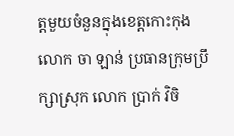ត្តមួយចំនួនក្នុងខេត្តកោះកុង
លោក ចា ឡាន់ ប្រធានក្រុមប្រឹក្សាស្រុក លោក ប្រាក់ វិចិ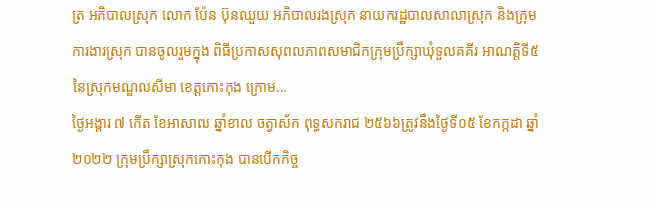ត្រ អភិបាលស្រុក លោក ប៉ែន ប៊ុនឈួយ អភិបាលរងស្រុក នាយករដ្ឋបាលសាលាស្រុក និងក្រុមការងារស្រុក បានចូលរួមក្នុង ពិធីប្រកាសសុពលភាពសមាជិកក្រុមប្រឹក្សាឃុំទួលគគីរ អាណត្តិទី៥ នៃស្រុកមណ្ឌលសីមា ខេត្តកោះកុង ក្រោម...
ថ្ងៃអង្គារ ៧ កើត ខែអាសាឍ ឆ្នាំខាល ចត្វាស័ក ពុទ្ធសករាជ ២៥៦៦ត្រូវនឹងថ្ងៃទី០៥ ខែកក្កដា ឆ្នាំ២០២២ ក្រុមប្រឹក្សាស្រុកកោះកុង បានបើកកិច្ច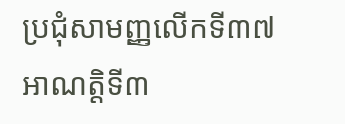ប្រជុំសាមញ្ញលើកទី៣៧ អាណត្តិទី៣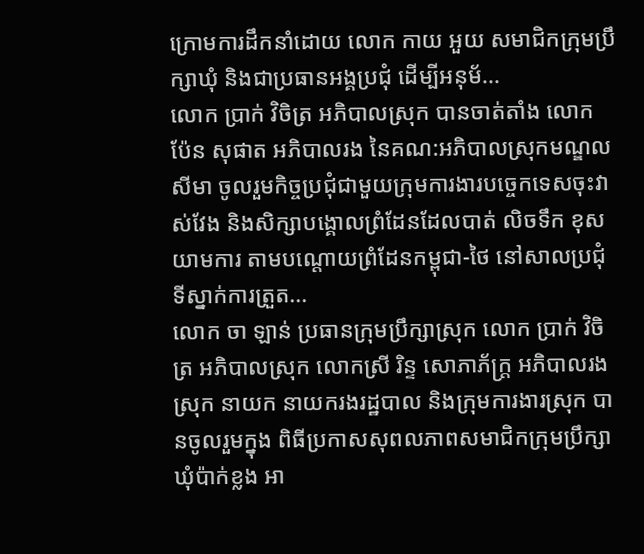ក្រោមការដឹកនាំដោយ លោក កាយ អួយ សមាជិកក្រុមប្រឹក្សាឃុំ និងជាប្រធានអង្គប្រជុំ ដើម្បីអនុម័...
លោក ប្រាក់ វិចិត្រ អភិបាលស្រុក បានចាត់តាំង លោក ប៉ែន សុផាត អភិបាលរង នៃគណ:អភិបាលស្រុកមណ្ឌលសីមា ចូលរួមកិច្ចប្រជុំជាមួយក្រុមការងារបច្ចេកទេសចុះវាស់វែង និងសិក្សាបង្គោលព្រំដែនដែលបាត់ លិចទឹក ខុសយាមការ តាមបណ្តោយព្រំដែនកម្ពុជា-ថៃ នៅសាលប្រជុំទីស្នាក់ការត្រួត...
លោក ចា ឡាន់ ប្រធានក្រុមប្រឹក្សាស្រុក លោក ប្រាក់ វិចិត្រ អភិបាលស្រុក លោកស្រី រិន្ទ សោភាភ័ក្រ្ត អភិបាលរងស្រុក នាយក នាយករងរដ្ឋបាល និងក្រុមការងារស្រុក បានចូលរួមក្នុង ពិធីប្រកាសសុពលភាពសមាជិកក្រុមប្រឹក្សាឃុំប៉ាក់ខ្លង អា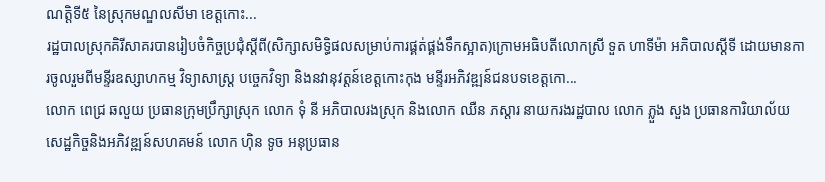ណត្តិទី៥ នៃស្រុកមណ្ឌលសីមា ខេត្តកោះ...
រដ្ឋបាលស្រុកគិរីសាគរបានរៀបចំកិច្ចប្រជុំស្ដីពី(សិក្សាសមិទ្ធិផលសម្រាប់ការផ្គត់ផ្គង់ទឹកស្អាត)ក្រោមអធិបតីលោកស្រី ទួត ហាទីម៉ា អភិបាលស្ដីទី ដោយមានការចូលរួមពីមន្ទីរឧស្សាហកម្ម វិទ្យាសាស្ត្រ បច្ចេកវិទ្យា និងនវានុវត្តន៍ខេត្តកោះកុង មន្ទីរអភិវឌ្ឍន៍ជនបទខេត្តកោ...
លោក ពេជ្រ ឆលួយ ប្រធានក្រុមប្រឹក្សាស្រុក លោក ទុំ នី អភិបាលរងស្រុក និងលោក ឈឺន ភស្ដារ នាយករងរដ្ឋបាល លោក ភ្លួង សួង ប្រធានការិយាល័យសេដ្ឋកិច្ចនិងអភិវឌ្ឍន៍សហគមន៍ លោក ហ៊ិន ទូច អនុប្រធាន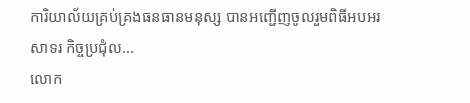ការិយាល័យគ្រប់គ្រងធនធានមនុស្ស បានអញ្ជើញចូលរួមពិធីអបអរសាទរ កិច្ចប្រជុំល...
លោក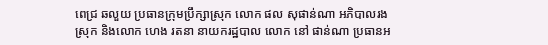ពេជ្រ ឆលួយ ប្រធានក្រុមប្រឹក្សាស្រុក លោក ផល សុផាន់ណា អភិបាលរងស្រុក និងលោក ហេង រតនា នាយករដ្ឋបាល លោក នៅ ផាន់ណា ប្រធានអ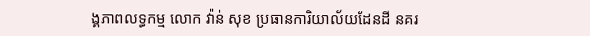ង្គភាពលទ្ធកម្ម លោក វ៉ាន់ សុខ ប្រធានការិយាល័យដែនដី នគរ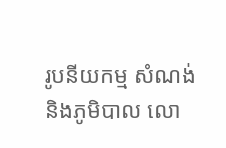រូបនីយកម្ម សំណង់ និងភូមិបាល លោ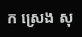ក ស្រេង សុ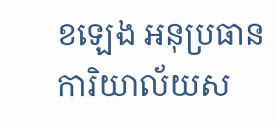ខឡេង អនុប្រធានការិយាល័យស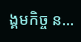ង្គមកិច្ច ន...